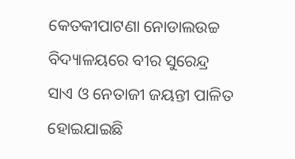କେତକୀପାଟଣା ନୋଡାଲଉଚ୍ଚ ବିଦ୍ୟାଳୟରେ ବୀର ସୁରେନ୍ଦ୍ର ସାଏ ଓ ନେତାଜୀ ଜୟନ୍ତୀ ପାଳିତ ହୋଇଯାଇଛି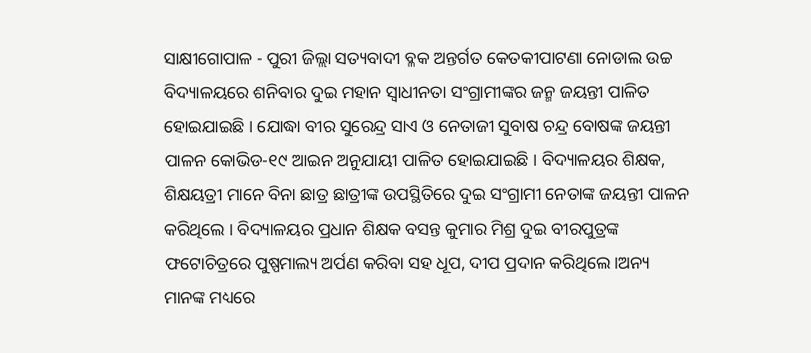ସାକ୍ଷୀଗୋପାଳ - ପୁରୀ ଜିଲ୍ଲା ସତ୍ୟବାଦୀ ବ୍ଳକ ଅନ୍ତର୍ଗତ କେତକୀପାଟଣା ନୋଡାଲ ଉଚ୍ଚ ବିଦ୍ୟାଳୟରେ ଶନିବାର ଦୁଇ ମହାନ ସ୍ୱାଧୀନତା ସଂଗ୍ରାମୀଙ୍କର ଜନ୍ମ ଜୟନ୍ତୀ ପାଳିତ ହୋଇଯାଇଛି । ଯୋଦ୍ଧା ବୀର ସୁରେନ୍ଦ୍ର ସାଏ ଓ ନେତାଜୀ ସୁବାଷ ଚନ୍ଦ୍ର ବୋଷଙ୍କ ଜୟନ୍ତୀ ପାଳନ କୋଭିଡ-୧୯ ଆଇନ ଅନୁଯାୟୀ ପାଳିତ ହୋଇଯାଇଛି । ବିଦ୍ୟାଳୟର ଶିକ୍ଷକ, ଶିକ୍ଷୟତ୍ରୀ ମାନେ ବିନା ଛାତ୍ର ଛାତ୍ରୀଙ୍କ ଉପସ୍ଥିତିରେ ଦୁଇ ସଂଗ୍ରାମୀ ନେତାଙ୍କ ଜୟନ୍ତୀ ପାଳନ କରିଥିଲେ । ବିଦ୍ୟାଳୟର ପ୍ରଧାନ ଶିକ୍ଷକ ବସନ୍ତ କୁମାର ମିଶ୍ର ଦୁଇ ବୀରପୁତ୍ରଙ୍କ ଫଟୋଚିତ୍ରରେ ପୁଷ୍ପମାଲ୍ୟ ଅର୍ପଣ କରିବା ସହ ଧୂପ, ଦୀପ ପ୍ରଦାନ କରିଥିଲେ ।ଅନ୍ୟ ମାନଙ୍କ ମଧ୍ୟରେ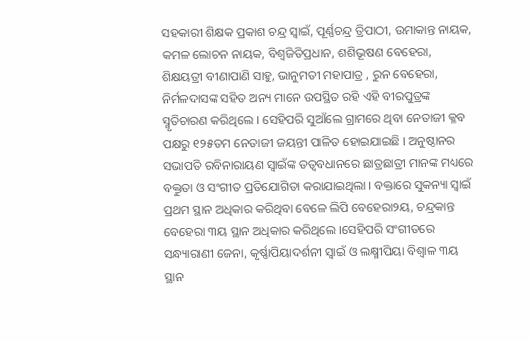ସହକାରୀ ଶିକ୍ଷକ ପ୍ରକାଶ ଚନ୍ଦ୍ର ସ୍ୱାଇଁ, ପୂର୍ଣ୍ଣଚନ୍ଦ୍ର ତ୍ରିପାଠୀ, ଉମାକାନ୍ତ ନାୟକ, କମଳ ଲୋଚନ ନାୟକ, ବିଶ୍ୱଜିତିପ୍ରଧାନ, ଶଶିଭୂଷଣ ବେହେରା, ଶିକ୍ଷୟତ୍ରୀ ବୀଣାପାଣି ସାହୁ, ଭାନୁମତୀ ମହାପାତ୍ର , ରୁନ ବେହେରା, ନିର୍ମଳଦାସଙ୍କ ସହିତ ଅନ୍ୟ ମାନେ ଉପସ୍ଥିତ ରହି ଏହି ବୀରପୁତ୍ରଙ୍କ ସ୍ମୃତିଚାରଣ କରିଥିଲେ । ସେହିପରି ସୁଆଁଲେ ଗ୍ରାମରେ ଥିବା ନେତାଜୀ କ୍ଳବ ପକ୍ଷରୁ ୧୨୫ତମ ନେତାଜୀ ଜୟନ୍ତୀ ପାଳିତ ହୋଇଯାଇଛି । ଅନୁଷ୍ଠାନର ସଭାପତି ରବିନାରାୟଣ ସ୍ୱାଇଁଙ୍କ ତତ୍ୱବଧାନରେ ଛାତ୍ରଛାତ୍ରୀ ମାନଙ୍କ ମଧ୍ୟରେ ବକ୍ତୁତା ଓ ସଂଗୀତ ପ୍ରତିଯୋଗିତା କରାଯାଇଥିଲା । ବକ୍ତାରେ ସୁକନ୍ୟା ସ୍ୱାଇଁ ପ୍ରଥମ ସ୍ଥାନ ଅଧିକାର କରିଥିବା ବେଳେ ଲିପି ବେହେରା୨ୟ, ଚନ୍ଦ୍ରକାନ୍ତ ବେହେରା ୩ୟ ସ୍ଥାନ ଅଧିକାର କରିଥିଲେ ।ସେହିପରି ସଂଗୀତରେ ସନ୍ଧ୍ୟାରାଣୀ ଜେନା, କୃର୍ଷ୍ଣାପିୟାଦର୍ଶନୀ ସ୍ୱାଇଁ ଓ ଲକ୍ଷ୍ମୀପିୟା ବିଶ୍ୱାଳ ୩ୟ ସ୍ଥାନ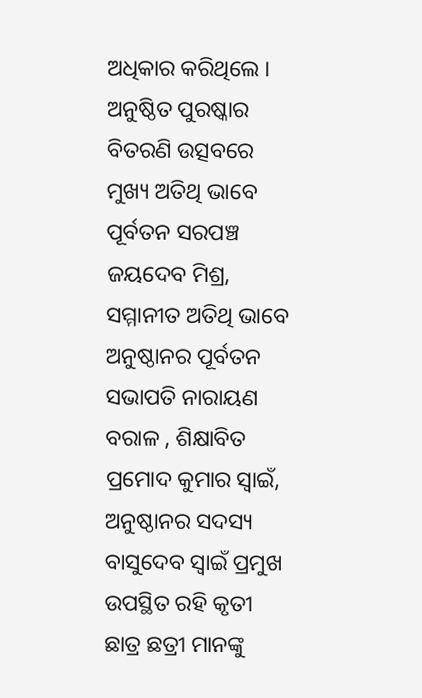ଅଧିକାର କରିଥିଲେ । ଅନୁଷ୍ଠିତ ପୁରଷ୍କାର ବିତରଣି ଉତ୍ସବରେ ମୁଖ୍ୟ ଅତିଥି ଭାବେ ପୂର୍ବତନ ସରପଞ୍ଚ ଜୟଦେବ ମିଶ୍ର, ସମ୍ମାନୀତ ଅତିଥି ଭାବେ ଅନୁଷ୍ଠାନର ପୂର୍ବତନ ସଭାପତି ନାରାୟଣ ବରାଳ , ଶିକ୍ଷାବିତ ପ୍ରମୋଦ କୁମାର ସ୍ୱାଇଁ, ଅନୁଷ୍ଠାନର ସଦସ୍ୟ ବାସୁଦେବ ସ୍ୱାଇଁ ପ୍ରମୁଖ ଉପସ୍ଥିତ ରହି କୃତୀ ଛାତ୍ର ଛତ୍ରୀ ମାନଙ୍କୁ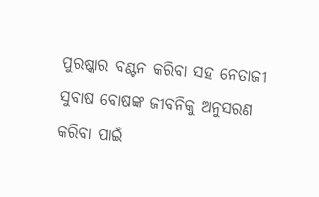ପୁରଷ୍କାର ବଣ୍ଟନ କରିବା ସହ ନେତାଜୀ ସୁବାଷ ବୋଷଙ୍କ ଜୀବନିକୁ ଅନୁସରଣ କରିବା ପାଇଁ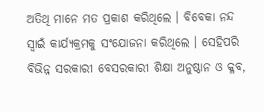ଅତିଥି ମାନେ ମତ ପ୍ରକାଶ କରିଥିଲେ । ବିବେକା ନନ୍ଦ ସ୍ୱାଇଁ କାର୍ଯ୍ୟକ୍ରମକୁ ସଂଯୋଜନା କରିଥିଲେ । ସେହିପରି ବିଭିନ୍ନ ସରକାରୀ ବେସରକାରୀ ଶିକ୍ଷା ଅନୁଷ୍ଠାନ ଓ କ୍ଳବ,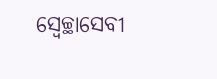ସ୍ୱେଚ୍ଛାସେବୀ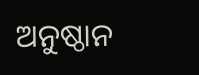ଅନୁଷ୍ଠାନ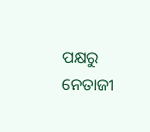ପକ୍ଷରୁ ନେତାଜୀ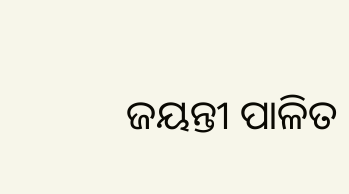ଜୟନ୍ତୀ ପାଳିତ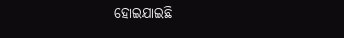ହୋଇଯାଇଛି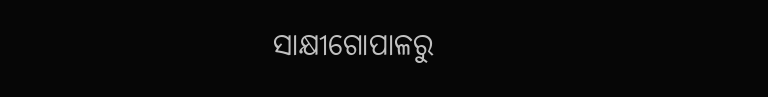ସାକ୍ଷୀଗୋପାଳରୁ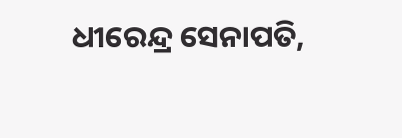ଧୀରେନ୍ଦ୍ର ସେନାପତି,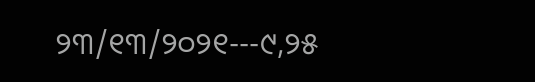୨୩/୧୩/୨୦୨୧---୯,୨୫